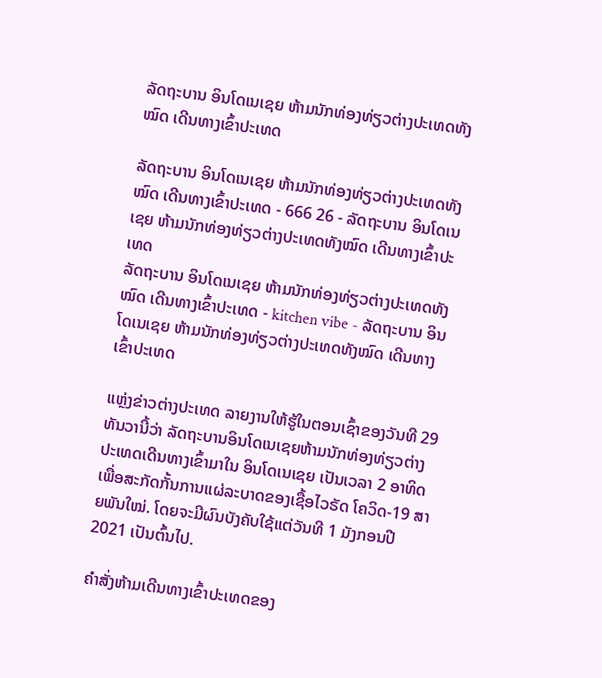ລັດຖະບານ ອິນໂດເນເຊຍ ຫ້າມນັກທ່ອງທ່ຽວຕ່າງປະເທດທັງໝົດ ເດີນທາງເຂົ້າປະເທດ

ລັດຖະບານ ອິນໂດເນເຊຍ ຫ້າມນັກທ່ອງທ່ຽວຕ່າງປະເທດທັງໝົດ ເດີນທາງເຂົ້າປະເທດ - 666 26 - ລັດຖະບານ ອິນໂດເນເຊຍ ຫ້າມນັກທ່ອງທ່ຽວຕ່າງປະເທດທັງໝົດ ເດີນທາງເຂົ້າປະເທດ
ລັດຖະບານ ອິນໂດເນເຊຍ ຫ້າມນັກທ່ອງທ່ຽວຕ່າງປະເທດທັງໝົດ ເດີນທາງເຂົ້າປະເທດ - kitchen vibe - ລັດຖະບານ ອິນໂດເນເຊຍ ຫ້າມນັກທ່ອງທ່ຽວຕ່າງປະເທດທັງໝົດ ເດີນທາງເຂົ້າປະເທດ

ແຫຼ່ງຂ່າວຕ່າງປະເທດ ລາຍງານໃຫ້ຮູ້ໃນຕອນເຊົ້າຂອງວັນທີ 29 ທັນວານີ້ວ່າ ລັດຖະບານອິນໂດເນເຊຍຫ້າມນັກທ່ອງທ່ຽວຕ່າງປະເທດເດີນທາງເຂົ້າມາໃນ ອິນໂດເນເຊຍ ເປັນເວລາ 2 ອາທິດ ເພື່ອສະກັດກັ້ນການແຜ່ລະບາດຂອງເຊື້ອໄວຣັດ ໂຄວິດ-19 ສາຍພັນໃໝ່. ໂດຍຈະມີຜົນບັງຄັບໃຊ້ແຕ່ວັນທີ 1 ມັງກອນປີ 2021 ເປັນຕົ້ນໄປ.

ຄຳສັ່ງຫ້າມເດີນທາງເຂົ້າປະເທດຂອງ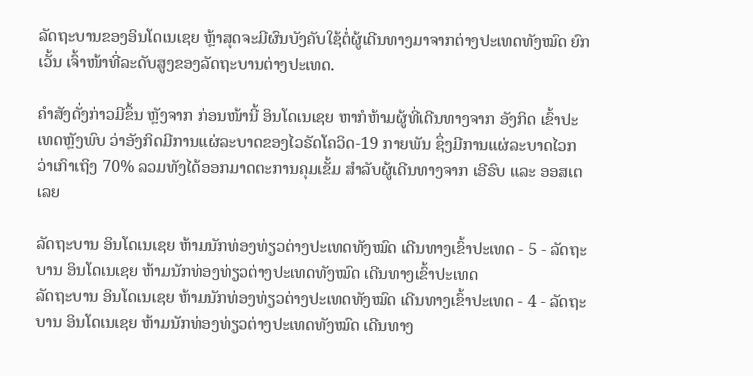ລັດຖະບານຂອງອິນໂດເນເຊຍ ຫຼ້າສຸດຈະມີຜົນບັງຄັບໃຊ້ຕໍ່ຜູ້ເດີນທາງມາຈາກຕ່າງປະເທດທັງໝົດ ຍົກເວັ້ນ ເຈົ້າໜ້າທີ່ລະດັບສູງຂອງລັດຖະບານຕ່າງປະເທດ.

ຄຳສັງດັ່ງກ່າວມີຂຶ້ນ ຫຼັງຈາກ ກ່ອນໜ້ານີ້ ອິນໂດເນເຊຍ ຫາກໍຫ້າມຜູ້ທີ່ເດີນທາງຈາກ ອັງກິດ ເຂົ້າປະເທດຫຼັງພົບ ວ່າອັງກິດມີການແຜ່ລະບາດຂອງໄວຣັດໂຄວິດ-19 ກາຍພັນ ຊຶ່ງມີການແຜ່ລະບາດໄວກວ່າເກົາເຖິງ 70% ລວມທັງໄດ້ອອກມາດຕະການຄຸມເຂັ້ມ ສຳລັບຜູ້ເດີນທາງຈາກ ເອີຣົບ ແລະ ອອສເຕເລຍ

ລັດຖະບານ ອິນໂດເນເຊຍ ຫ້າມນັກທ່ອງທ່ຽວຕ່າງປະເທດທັງໝົດ ເດີນທາງເຂົ້າປະເທດ - 5 - ລັດຖະບານ ອິນໂດເນເຊຍ ຫ້າມນັກທ່ອງທ່ຽວຕ່າງປະເທດທັງໝົດ ເດີນທາງເຂົ້າປະເທດ
ລັດຖະບານ ອິນໂດເນເຊຍ ຫ້າມນັກທ່ອງທ່ຽວຕ່າງປະເທດທັງໝົດ ເດີນທາງເຂົ້າປະເທດ - 4 - ລັດຖະບານ ອິນໂດເນເຊຍ ຫ້າມນັກທ່ອງທ່ຽວຕ່າງປະເທດທັງໝົດ ເດີນທາງ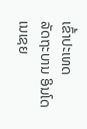ເຂົ້າປະເທດ
ລັດຖະບານ ອິນໂດເນເຊຍ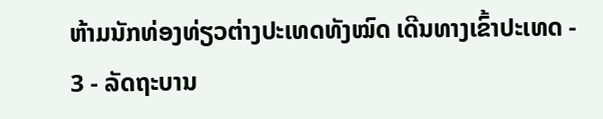ຫ້າມນັກທ່ອງທ່ຽວຕ່າງປະເທດທັງໝົດ ເດີນທາງເຂົ້າປະເທດ - 3 - ລັດຖະບານ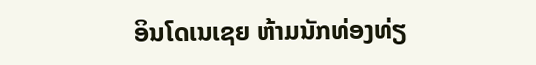ອິນໂດເນເຊຍ ຫ້າມນັກທ່ອງທ່ຽ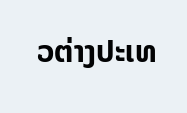ວຕ່າງປະເທ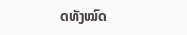ດທັງໝົດ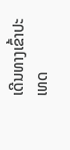ເດີນທາງເຂົ້າປະເທດ